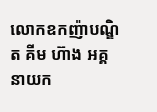លោកឧកញ៉ាបណ្ឌិត គីម ហ៊ាង អគ្គនាយក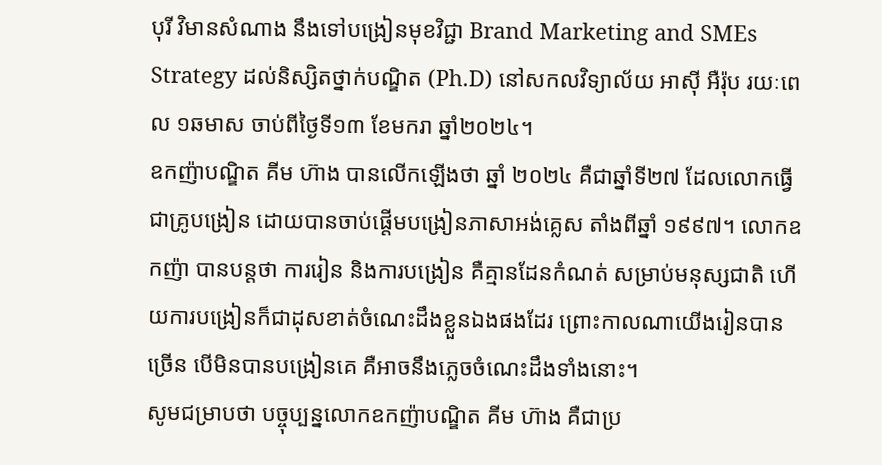បុរី វិមានសំណាង នឹងទៅបង្រៀនមុខវិជ្ជា Brand Marketing and SMEs Strategy ដល់និស្សិតថ្នាក់បណ្ឌិត (Ph.D) នៅសកលវិទ្យាល័យ អាស៊ី អឺរ៉ុប រយៈពេល ១ឆមាស ចាប់ពីថ្ងៃទី១៣ ខែមករា ឆ្នាំ២០២៤។
ឧកញ៉ាបណ្ឌិត គីម ហ៊ាង បានលើកឡើងថា ឆ្នាំ ២០២៤ គឺជាឆ្នាំទី២៧ ដែលលោកធ្វើជាគ្រូបង្រៀន ដោយបានចាប់ផ្តើមបង្រៀនភាសាអង់គ្លេស តាំងពីឆ្នាំ ១៩៩៧។ លោកឧកញ៉ា បានបន្តថា ការរៀន និងការបង្រៀន គឺគ្មានដែនកំណត់ សម្រាប់មនុស្សជាតិ ហើយការបង្រៀនក៏ជាដុសខាត់ចំណេះដឹងខ្លួនឯងផងដែរ ព្រោះកាលណាយើងរៀនបានច្រើន បើមិនបានបង្រៀនគេ គឺអាចនឹងភ្លេចចំណេះដឹងទាំងនោះ។
សូមជម្រាបថា បច្ចុប្បន្នលោកឧកញ៉ាបណ្ឌិត គីម ហ៊ាង គឺជាប្រ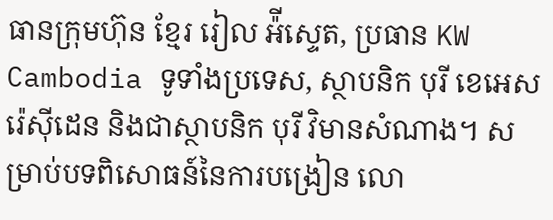ធានក្រុមហ៊ុន ខ្មែរ រៀល អ៉ីស្ទេត, ប្រធាន KW Cambodia ទូទាំងប្រទេស, ស្ថាបនិក បុរី ខេអេស រ៉េស៊ីដេន និងជាស្ថាបនិក បុរី វិមានសំណាង។ សម្រាប់បទពិសោធន៍នៃការបង្រៀន លោ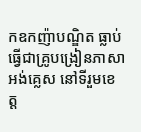កឧកញ៉ាបណ្ឌិត ធ្លាប់ធ្វើជាគ្រូបង្រៀនភាសាអង់គ្លេស នៅទីរួមខេត្ត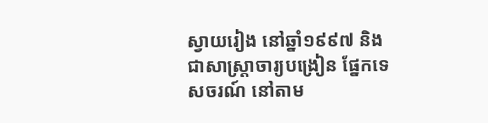ស្វាយរៀង នៅឆ្នាំ១៩៩៧ និងជាសាស្ត្រាចារ្យបង្រៀន ផ្នែកទេសចរណ៍ នៅតាម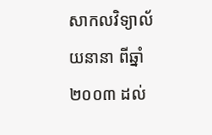សាកលវិទ្យាល័យនានា ពីឆ្នាំ២០០៣ ដល់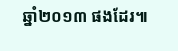ឆ្នាំ២០១៣ ផងដែរ៕